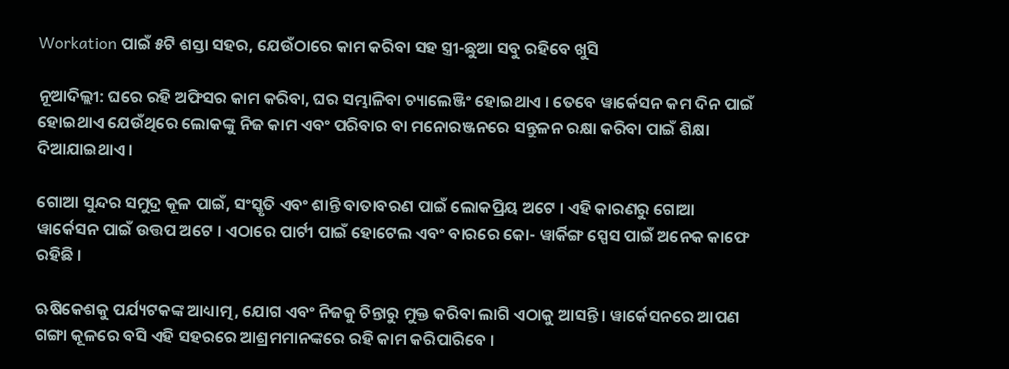Workation ପାଇଁ ୫ଟି ଶସ୍ତା ସହର, ଯେଉଁଠାରେ କାମ କରିବା ସହ ସ୍ତ୍ରୀ-ଛୁଆ ସବୁ ରହିବେ ଖୁସି

ନୂଆଦିଲ୍ଲୀ: ଘରେ ରହି ଅଫିସର କାମ କରିବା, ଘର ସମ୍ଭାଳିବା ଚ୍ୟାଲେଞ୍ଜିଂ ହୋଇଥାଏ । ତେବେ ୱାର୍କେସନ କମ ଦିନ ପାଇଁ ହୋଇଥାଏ ଯେଉଁଥିରେ ଲୋକଙ୍କୁ ନିଜ କାମ ଏବଂ ପରିବାର ବା ମନୋରଞ୍ଜନରେ ସନ୍ତୁଳନ ରକ୍ଷା କରିବା ପାଇଁ ଶିକ୍ଷା ଦିଆଯାଇଥାଏ ।

ଗୋଆ ସୁନ୍ଦର ସମୁଦ୍ର କୂଳ ପାଇଁ, ସଂସ୍କୃତି ଏବଂ ଶାନ୍ତି ବାତାବରଣ ପାଇଁ ଲୋକପ୍ରିୟ ଅଟେ । ଏହି କାରଣରୁ ଗୋଆ ୱାର୍କେସନ ପାଇଁ ଉତ୍ତପ ଅଟେ । ଏଠାରେ ପାର୍ଟୀ ପାଇଁ ହୋଟେଲ ଏବଂ ବାରରେ କୋ- ୱାର୍କିଙ୍ଗ ସ୍ପେସ ପାଇଁ ଅନେକ କାଫେ ରହିଛି ।

ଋଷିକେଶକୁ ପର୍ଯ୍ୟଟକଙ୍କ ଆଧ୍ୟାତ୍ମ, ଯୋଗ ଏବଂ ନିଜକୁ ଚିନ୍ତାରୁ ମୁକ୍ତ କରିବା ଲାଗି ଏଠାକୁ ଆସନ୍ତି । ୱାର୍କେସନରେ ଆପଣ ଗଙ୍ଗା କୂଳରେ ବସି ଏହି ସହରରେ ଆଶ୍ରମମାନଙ୍କରେ ରହି କାମ କରିପାରିବେ ।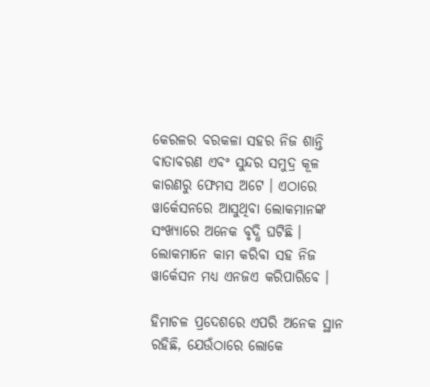କେରଳର ବରକଳା ସହର ନିଜ ଶାନ୍ତି ବାତାବରଣ ଏବଂ ସୁନ୍ଦର ସମୁଦ୍ର କୂଳ କାରଣରୁ ଫେମସ ଅଟେ । ଏଠାରେ ୱାର୍କେସନରେ ଆସୁଥିବା ଲୋକମାନଙ୍କ ସଂଖ୍ୟାରେ ଅନେକ ବୃଦ୍ଧି ଘଟିଛି । ଲୋକମାନେ କାମ କରିବା ସହ ନିଜ ୱାର୍କେସନ ମଧ୍ୟ ଏନଜଏ କରିପାରିବେ ।

ହିମାଚଳ ପ୍ରଦେଶରେ ଏପରି ଅନେକ ସ୍ଥାନ ରହିଛି, ଯେଉଁଠାରେ ଲୋକେ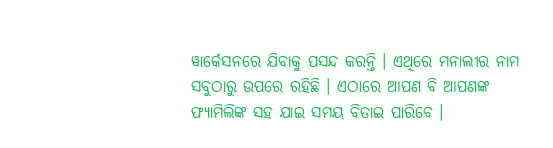ୱାର୍କେସନରେ ଯିବାକୁ ପସନ୍ଦ କରନ୍ତି । ଏଥିରେ ମନାଲୀର ନାମ ସବୁଠାରୁ ଉପରେ ରହିଛି । ଏଠାରେ ଆପଣ ବି ଆପଣଙ୍କ ଫ୍ୟାମିଲିଙ୍କ ସହ ଯାଇ ସମୟ ବିତାଇ ପାରିବେ ।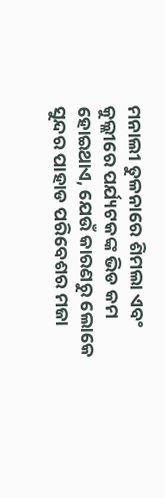ମନାଲୀ ତୁଳନାରେ ଶିମଲା ଏବଂ କୁଲ୍ଲୀରେ ପର୍ଯ୍ୟଟକଙ୍କ ଭିଡ କମ ହୋଇଥାଏ, ଯେଉଁ କାରଣରୁ ଲୋକେ ସୁନ୍ଦର ପାହାଡ ପରିବେଶର ମଜା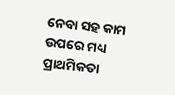ନେବା ସହ କାମ ଉପରେ ମଧ୍ୟ ପ୍ରାଥମିକତା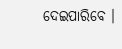ଦେଇପାରିବେ ।